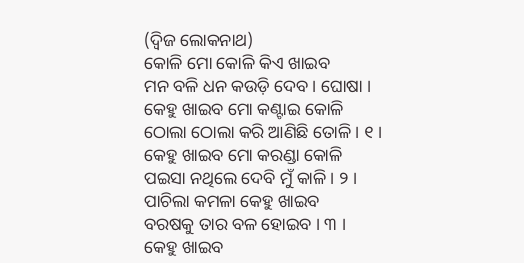(ଦ୍ୱିଜ ଲୋକନାଥ)
କୋଳି ମୋ କୋଳି କିଏ ଖାଇବ
ମନ ବଳି ଧନ କଉଡ଼ି ଦେବ । ଘୋଷା ।
କେହୁ ଖାଇବ ମୋ କଣ୍ଟାଇ କୋଳି
ଠୋଲା ଠୋଲା କରି ଆଣିଛି ତୋଳି । ୧ ।
କେହୁ ଖାଇବ ମୋ କରଣ୍ଡା କୋଳି
ପଇସା ନଥିଲେ ଦେବି ମୁଁ କାଳି । ୨ ।
ପାଚିଲା କମଳା କେହୁ ଖାଇବ
ବରଷକୁ ତାର ବଳ ହୋଇବ । ୩ ।
କେହୁ ଖାଇବ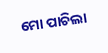ମୋ ପାଚିଲା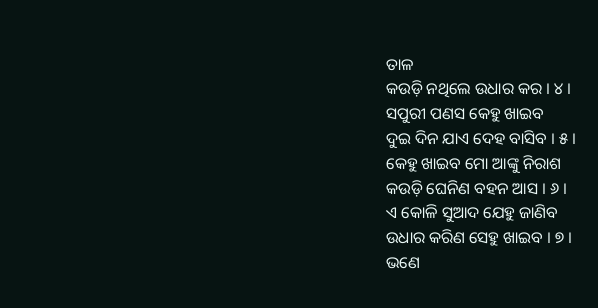ତାଳ
କଉଡ଼ି ନଥିଲେ ଉଧାର କର । ୪ ।
ସପୁରୀ ପଣସ କେହୁ ଖାଇବ
ଦୁଇ ଦିନ ଯାଏ ଦେହ ବାସିବ । ୫ ।
କେହୁ ଖାଇବ ମୋ ଆଙ୍କୁ ନିରାଶ
କଉଡ଼ି ଘେନିଣ ବହନ ଆସ । ୬ ।
ଏ କୋଳି ସୁଆଦ ଯେହୁ ଜାଣିବ
ଉଧାର କରିଣ ସେହୁ ଖାଇବ । ୭ ।
ଭଣେ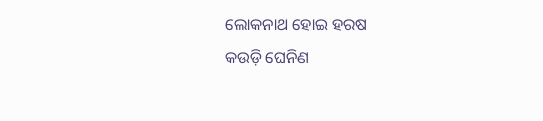ଲୋକନାଥ ହୋଇ ହରଷ
କଉଡ଼ି ଘେନିଣ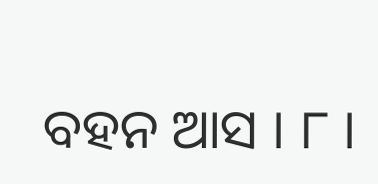ବହନ ଆସ । ୮ ।